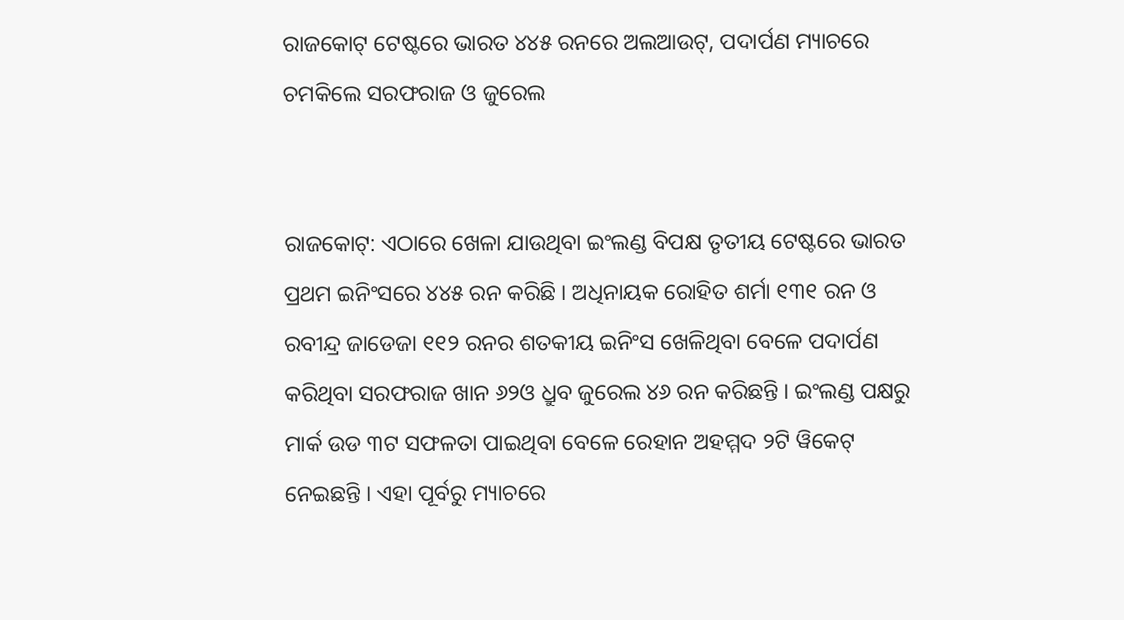ରାଜକୋଟ୍ ଟେଷ୍ଟରେ ଭାରତ ୪୪୫ ରନରେ ଅଲଆଉଟ୍‌, ପଦାର୍ପଣ ମ୍ୟାଚରେ ଚମକିଲେ ସରଫରାଜ ଓ ଜୁରେଲ


ରାଜକୋଟ୍‌: ଏଠାରେ ଖେଳା ଯାଉଥିବା ଇଂଲଣ୍ଡ ବିପକ୍ଷ ତୃତୀୟ ଟେଷ୍ଟରେ ଭାରତ ପ୍ରଥମ ଇନିଂସରେ ୪୪୫ ରନ କରିଛି । ଅଧିନାୟକ ରୋହିତ ଶର୍ମା ୧୩୧ ରନ ଓ ରବୀନ୍ଦ୍ର ଜାଡେଜା ୧୧୨ ରନର ଶତକୀୟ ଇନିଂସ ଖେଳିଥିବା ବେଳେ ପଦାର୍ପଣ କରିଥିବା ସରଫରାଜ ଖାନ ୬୨ଓ ଧ୍ରୁବ ଜୁରେଲ ୪୬ ରନ କରିଛନ୍ତି । ଇଂଲଣ୍ଡ ପକ୍ଷରୁ ମାର୍କ ଉଡ ୩ଟ ସଫଳତା ପାଇଥିବା ବେଳେ ରେହାନ ଅହମ୍ମଦ ୨ଟି ୱିକେଟ୍ ନେଇଛନ୍ତି । ଏହା ପୂର୍ବରୁ ମ୍ୟାଚରେ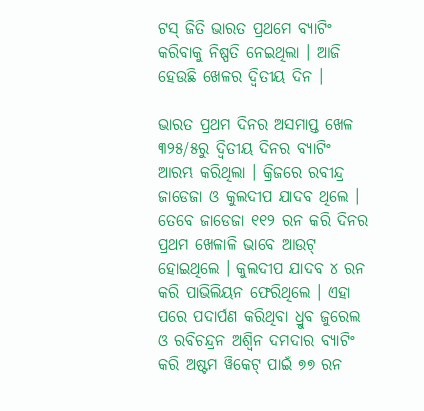ଟସ୍ ଜିତି ଭାରତ ପ୍ରଥମେ ବ୍ୟାଟିଂ କରିବାକୁ ନିଷ୍ପତି ନେଇଥିଲା । ଆଜି ହେଉଛି ଖେଳର ଦ୍ୱିତୀୟ ଦିନ ।

ଭାରତ ପ୍ରଥମ ଦିନର ଅସମାପ୍ତ ଖେଳ ୩୨୫/୫ରୁ ଦ୍ୱିତୀୟ ଦିନର ବ୍ୟାଟିଂ ଆରମ୍ଭ କରିଥିଲା । କ୍ରିଜରେ ରବୀନ୍ଦ୍ର ଜାଡେଜା ଓ କୁଲଦୀପ ଯାଦବ ଥିଲେ । ତେବେ ଜାଡେଜା ୧୧୨ ରନ କରି ଦିନର ପ୍ରଥମ ଖେଳାଳି ଭାବେ ଆଉଟ୍ ହୋଇଥିଲେ । କୁଲଦୀପ ଯାଦବ ୪ ରନ କରି ପାଭିଲିୟନ ଫେରିଥିଲେ । ଏହା ପରେ ପଦାର୍ପଣ କରିଥିବା ଧ୍ରୁବ ଜୁରେଲ ଓ ରବିଚନ୍ଦ୍ରନ ଅଶ୍ୱିନ ଦମଦାର ବ୍ୟାଟିଂ କରି ଅଷ୍ଟମ ୱିକେଟ୍ ପାଇଁ ୭୭ ରନ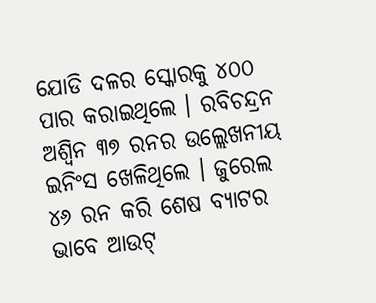ଯୋଡି ଦଳର ସ୍କୋରକୁ ୪୦୦ ପାର କରାଇଥିଲେ । ରବିଚନ୍ଦ୍ରନ ଅଶ୍ୱିନ ୩୭ ରନର ଉଲ୍ଲେଖନୀୟ ଇନିଂସ ଖେଳିଥିଲେ । ଜୁରେଲ ୪୬ ରନ କରି ଶେଷ ବ୍ୟାଟର ଭାବେ ଆଉଟ୍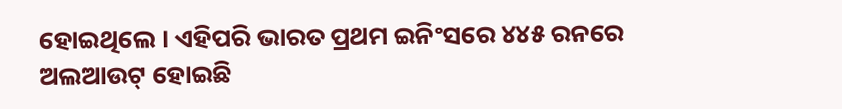ହୋଇଥିଲେ । ଏହିପରି ଭାରତ ପ୍ରଥମ ଇନିଂସରେ ୪୪୫ ରନରେ ଅଲଆଉଟ୍ ହୋଇଛି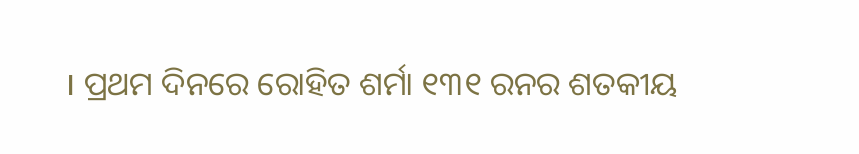। ପ୍ରଥମ ଦିନରେ ରୋହିତ ଶର୍ମା ୧୩୧ ରନର ଶତକୀୟ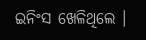ଇନିଂସ ଖେଳିଥିଲେ ।